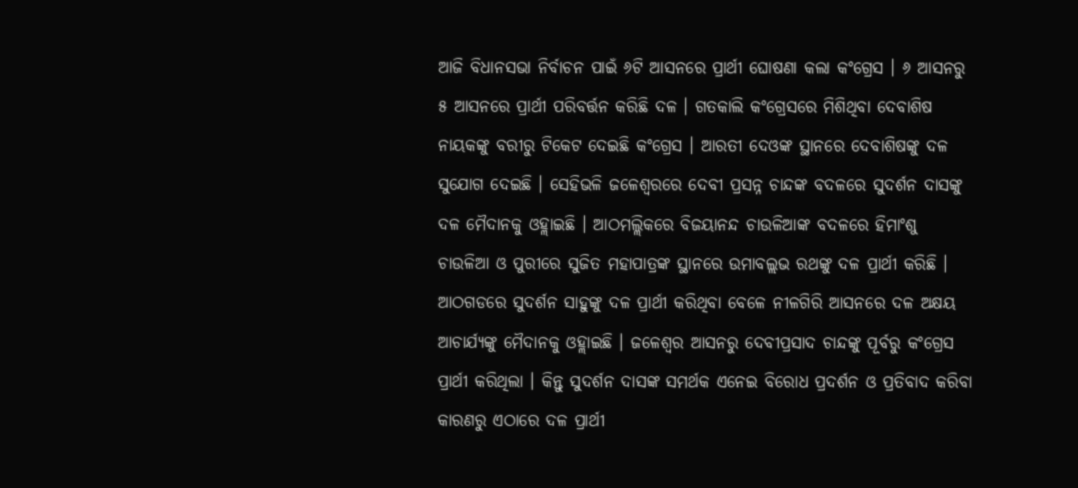ଆଜି ବିଧାନସଭା ନିର୍ବାଚନ ପାଇଁ ୬ଟି ଆସନରେ ପ୍ରାର୍ଥୀ ଘୋଷଣା କଲା କଂଗ୍ରେସ । ୬ ଆସନରୁ ୫ ଆସନରେ ପ୍ରାର୍ଥୀ ପରିବର୍ତ୍ତନ କରିଛି ଦଳ । ଗତକାଲି କଂଗ୍ରେସରେ ମିଶିଥିବା ଦେବାଶିଷ ନାୟକଙ୍କୁ ବରୀରୁ ଟିକେଟ ଦେଇଛି କଂଗ୍ରେସ । ଆରତୀ ଦେଓଙ୍କ ସ୍ଥାନରେ ଦେବାଶିଷଙ୍କୁ ଦଳ ସୁଯୋଗ ଦେଇଛି । ସେହିଭଳି ଜଳେଶ୍ୱରରେ ଦେବୀ ପ୍ରସନ୍ନ ଚାନ୍ଦଙ୍କ ବଦଳରେ ସୁଦର୍ଶନ ଦାସଙ୍କୁ ଦଳ ମୈଦାନକୁ ଓହ୍ଲାଇଛି । ଆଠମଲ୍ଲିକରେ ବିଜୟାନନ୍ଦ ଚାଉଳିଆଙ୍କ ବଦଳରେ ହିମାଂଶୁ ଚାଉଳିଆ ଓ ପୁରୀରେ ସୁଜିତ ମହାପାତ୍ରଙ୍କ ସ୍ଥାନରେ ଉମାବଲ୍ଲଭ ରଥଙ୍କୁ ଦଳ ପ୍ରାର୍ଥୀ କରିଛି । ଆଠଗଡରେ ସୁଦର୍ଶନ ସାହୁଙ୍କୁ ଦଳ ପ୍ରାର୍ଥୀ କରିଥିବା ବେଳେ ନୀଳଗିରି ଆସନରେ ଦଳ ଅକ୍ଷୟ ଆଚାର୍ଯ୍ୟଙ୍କୁ ମୈଦାନକୁ ଓହ୍ଲାଇଛି । ଜଳେଶ୍ୱର ଆସନରୁ ଦେବୀପ୍ରସାଦ ଚାନ୍ଦଙ୍କୁ ପୂର୍ବରୁ କଂଗ୍ରେସ ପ୍ରାର୍ଥୀ କରିଥିଲା । କିନ୍ତୁ ସୁଦର୍ଶନ ଦାସଙ୍କ ସମର୍ଥକ ଏନେଇ ବିରୋଧ ପ୍ରଦର୍ଶନ ଓ ପ୍ରତିବାଦ କରିବା କାରଣରୁ ଏଠାରେ ଦଳ ପ୍ରାର୍ଥୀ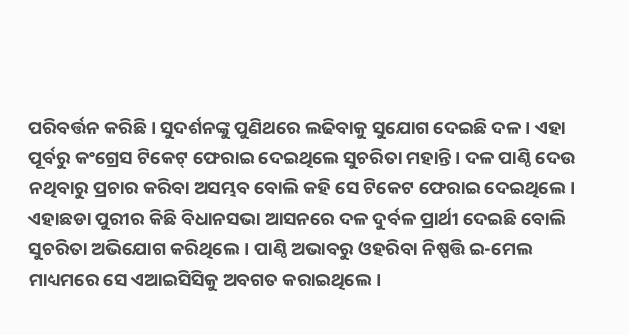ପରିବର୍ତ୍ତନ କରିଛି । ସୁଦର୍ଶନଙ୍କୁ ପୁଣିଥରେ ଲଢିବାକୁ ସୁଯୋଗ ଦେଇଛି ଦଳ । ଏହା ପୂର୍ବରୁ କଂଗ୍ରେସ ଟିକେଟ୍ ଫେରାଇ ଦେଇଥିଲେ ସୁଚରିତା ମହାନ୍ତି। ଦଳ ପାଣ୍ଠି ଦେଉ ନଥିବାରୁ ପ୍ରଚାର କରିବା ଅସମ୍ଭବ ବୋଲି କହି ସେ ଟିକେଟ ଫେରାଇ ଦେଇଥିଲେ। ଏହାଛଡା ପୁରୀର କିଛି ବିଧାନସଭା ଆସନରେ ଦଳ ଦୁର୍ବଳ ପ୍ରାର୍ଥୀ ଦେଇଛି ବୋଲି ସୁଚରିତା ଅଭିଯୋଗ କରିଥିଲେ। ପାଣ୍ଠି ଅଭାବରୁ ଓହରିବା ନିଷ୍ପତ୍ତି ଇ-ମେଲ ମାଧ୍ୟମରେ ସେ ଏଆଇସିସିକୁ ଅବଗତ କରାଇଥିଲେ।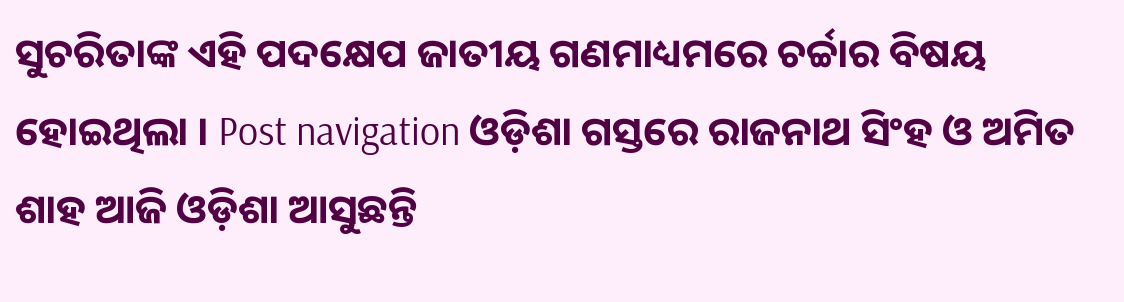ସୁଚରିତାଙ୍କ ଏହି ପଦକ୍ଷେପ ଜାତୀୟ ଗଣମାଧ୍ୟମରେ ଚର୍ଚ୍ଚାର ବିଷୟ ହୋଇଥିଲା । Post navigation ଓଡ଼ିଶା ଗସ୍ତରେ ରାଜନାଥ ସିଂହ ଓ ଅମିତ ଶାହ ଆଜି ଓଡ଼ିଶା ଆସୁଛନ୍ତି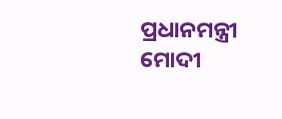ପ୍ରଧାନମନ୍ତ୍ରୀ ମୋଦୀ